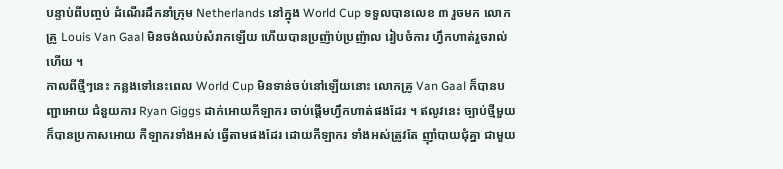បន្ទាប់ពីបញ្ចប់ ដំណើរដឹកនាំក្រុម Netherlands នៅក្នុង World Cup ទទួលបានលេខ ៣ រួចមក លោកគ្រូ Louis Van Gaal មិនចង់ឈប់សំរាកឡើយ ហើយបានប្រញ៉ាប់ប្រញ៉ាល រៀបចំការ ហ្វឹកហាត់រួចរាល់ហើយ ។
កាលពីថ្មីៗនេះ កន្លងទៅនេះពេល World Cup មិនទាន់ចប់នៅឡើយនោះ លោកគ្រូ Van Gaal ក៏បានបញ្ជាអោយ ជំនួយការ Ryan Giggs ដាក់អោយកីឡាករ ចាប់ផ្តើមហ្វឹកហាត់ផងដែរ ។ ឥលូវនេះ ច្បាប់ថ្មីមួយ ក៏បានប្រកាសអោយ កីឡាករទាំងអស់ ធ្វើតាមផងដែរ ដោយកីឡាករ ទាំងអស់ត្រូវតែ ញ៉ាំបាយជុំគ្នា ជាមួយ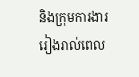និងក្រុមការងារ រៀងរាល់ពេល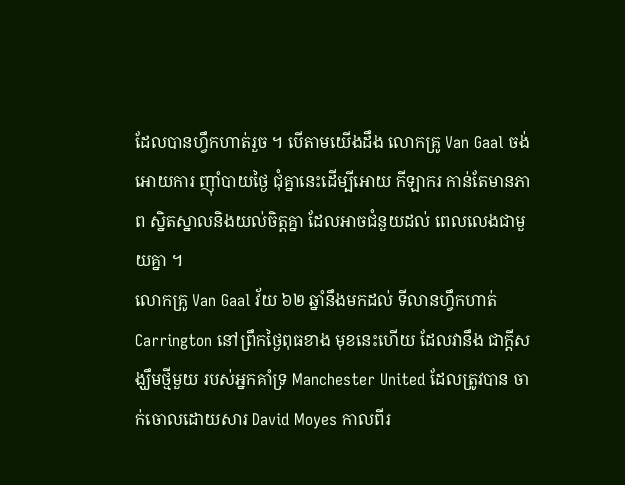ដែលបានហ្វឹកហាត់រួច ។ បើតាមយើងដឹង លោកគ្រូ Van Gaal ចង់អោយការ ញ៉ាំបាយថ្ងៃ ជុំគ្នានេះដើម្បីអោយ កីឡាករ កាន់តែមានភាព ស្និតស្នាលនិងយល់ចិត្តគ្នា ដែលអាចជំនួយដល់ ពេលលេងជាមួយគ្នា ។
លោកគ្រូ Van Gaal វ័យ ៦២ ឆ្នាំនឹងមកដល់ ទីលានហ្វឹកហាត់ Carrington នៅព្រឹកថ្ងៃពុធខាង មុខនេះហើយ ដែលវានឹង ជាក្តីសង្ឃឹមថ្មីមួយ របស់អ្នកគាំទ្រ Manchester United ដែលត្រូវបាន ចាក់ចោលដោយសារ David Moyes កាលពីរ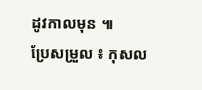ដូវកាលមុន ៕
ប្រែសម្រួល ៖ កុសល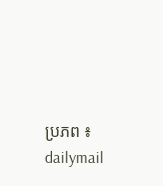ប្រភព ៖ dailymail